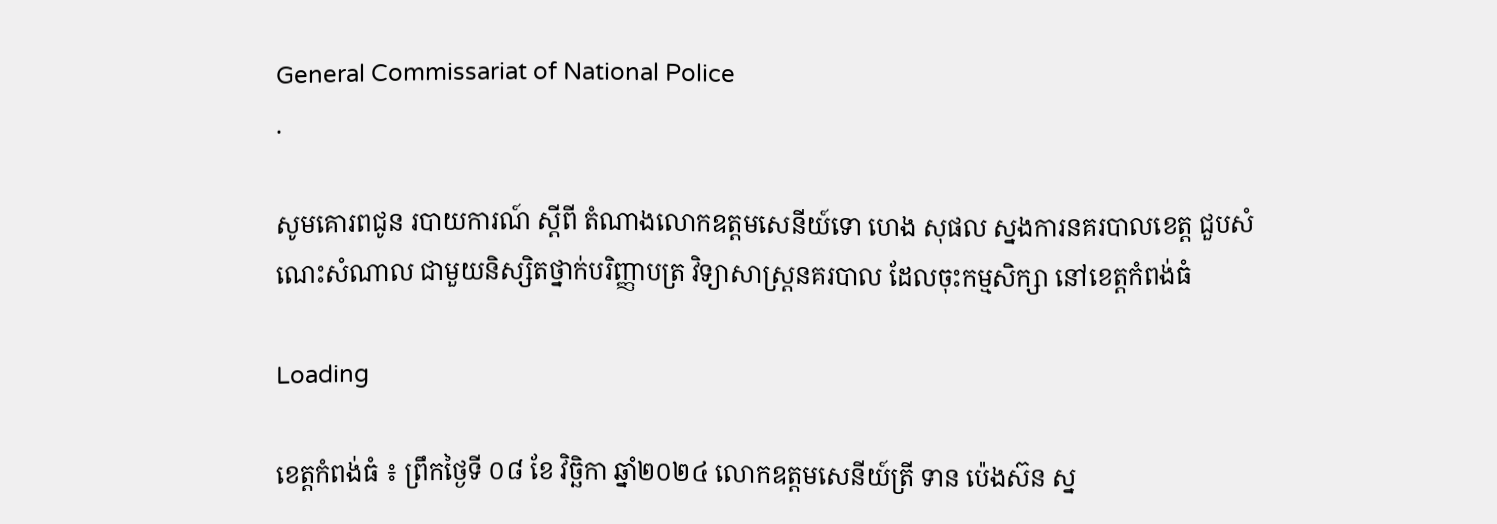General Commissariat of National Police
.

សូមគោរពជូន របាយការណ៍ ស្តីពី តំណាងលោកឧត្តមសេនីយ៍ទោ ហេង សុផល ស្នងការនគរបាលខេត្ត ជួបសំណេះសំណាល ជាមួយនិស្សិតថ្នាក់បរិញ្ញាបត្រ វិទ្យាសាស្ត្រនគរបាល ដែលចុះកម្មសិក្សា នៅខេត្តកំពង់ធំ

Loading

ខេត្តកំពង់ធំ ៖ ព្រឹកថ្ងៃទី ០៨ ខែ វិច្ឆិកា ឆ្នាំ២០២៤ លោកឧត្តមសេនីយ៍ត្រី ទាន ប៉េងស៊ន ស្ន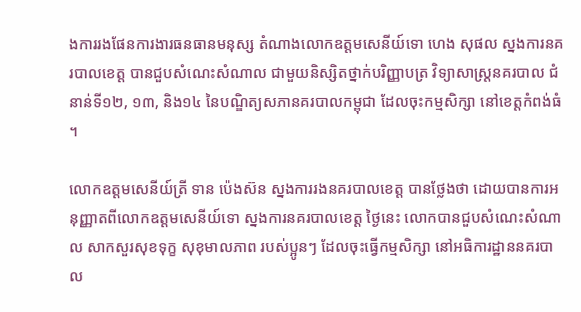ងការរងផែនការងារធនធានមនុស្ស តំណាងលោកឧត្តមសេនីយ៍ទោ ហេង សុផល ស្នងការនគរបាលខេត្ត បានជួបសំណេះសំណាល ជាមួយនិស្សិតថ្នាក់បរិញ្ញាបត្រ វិទ្យាសាស្ត្រនគរបាល ជំនាន់ទី១២, ១៣, និង១៤ នៃបណ្ឌិត្យសភានគរបាលកម្ពុជា ដែលចុះកម្មសិក្សា នៅខេត្តកំពង់ធំ ។

លោកឧត្តមសេនីយ៍ត្រី ទាន ប៉េងស៊ន ស្នងការរងនគរបាលខេត្ត បានថ្លែងថា ដោយបានការអនុញ្ញាតពីលោកឧត្ដមសេនីយ៍ទោ ស្នងការនគរបាលខេត្ត ថ្ងៃនេះ លោកបានជួបសំណេះសំណាល សាកសួរសុខទុក្ខ សុខុមាលភាព របស់ប្អូនៗ ដែលចុះធ្វើកម្មសិក្សា នៅអធិការដ្ឋាននគរបាល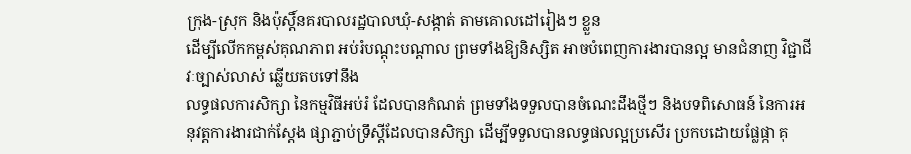ក្រុង-ស្រុក និងប៉ុស្តិ៍នគរបាលរដ្ឋបាលឃុំ-សង្កាត់ តាមគោលដៅរៀងៗ ខ្លួន
ដើម្បីលើកកម្ពស់គុណភាព អប់រំបណ្ដុះបណ្ដាល ព្រមទាំងឱ្យនិស្សិត អាចបំពេញការងារបានល្អ មានជំនាញ វិជ្ជាជីវៈច្បាស់លាស់ ឆ្លើយតបទៅនឹង
លទ្ធផលការសិក្សា នៃកម្មវិធីអប់រំ ដែលបានកំណត់ ព្រមទាំងទទួលបានចំណេះដឹងថ្មីៗ និងបទពិសោធន៍ នៃការអនុវត្តការងារជាក់ស្ដែង ផ្សាភ្ជាប់ទ្រឹស្ដីដែលបានសិក្សា ដើម្បីទទួលបានលទ្ធផលល្អប្រសើរ ប្រកបដោយផ្លែផ្កា គុ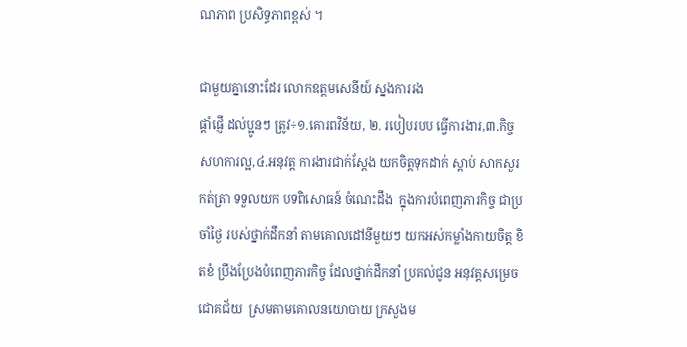ណភាព ប្រសិទ្ធភាពខ្ពស់ ។

ជាមួយគ្នានោះដែរ លោកឧត្តមសេនីយ៍ ស្នងការរង
ផ្ដាំផ្ញើ ដល់ប្អូនៗ ត្រូវ÷១.គោរពវិន័យ, ២. របៀបរបប ធ្វើការងារ,៣.កិច្ចសហការល្អ,៤.អនុវត្ត ការងារជាក់ស្តែង យកចិត្តទុកដាក់ ស្ដាប់ សាកសួរ កត់ត្រា ទទួលយក បទពិសោធន៍ ចំណេះដឹង  ក្នុងការបំពេញភារកិច្ច ជាប្រចាំថ្ងៃ របស់ថ្នាក់ដឹកនាំ តាមគោលដៅនីមួយៗ យកអស់កម្លាំងកាយចិត្ត ខិតខំ ប្រឹងប្រែងបំពេញភារកិច្ច ដែលថ្នាក់ដឹកនាំ ប្រគល់ជូន អនុវត្តសម្រេចជោគជ័យ  ស្រមតាមគោលនយោបាយ ក្រសួងម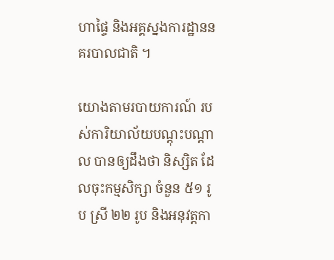ហាផ្ទៃ និងអគ្គស្នងការដ្ឋាននគរបាលជាតិ ។

យោងតាមរបាយការណ៍ របស់ការិយាល័យបណ្តុះបណ្តាល បានឲ្យដឹងថា និស្សិត ដែលចុះកម្មសិក្សា ចំនួន ៥១ រូប ស្រី ២២ រូប និងអនុវត្តកា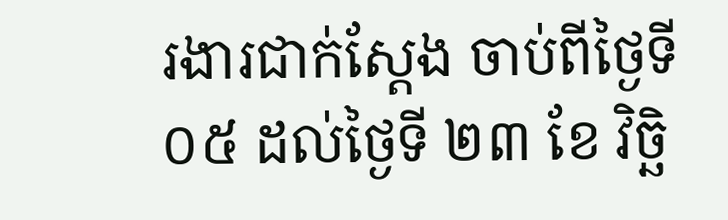រងារជាក់ស្ដែង ចាប់ពីថ្ងៃទី ០៥ ដល់ថ្ងៃទី ២៣ ខែ វិច្ឆិ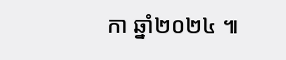កា ឆ្នាំ២០២៤ ៕